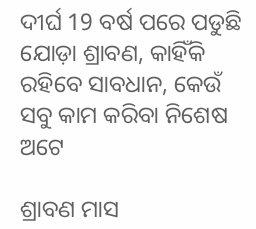ଦୀର୍ଘ 19 ବର୍ଷ ପରେ ପଡୁଛି ଯୋଡ଼ା ଶ୍ରାବଣ, କାହିଁକି ରହିବେ ସାବଧାନ, କେଉଁ ସବୁ କାମ କରିବା ନିଶେଷ ଅଟେ

ଶ୍ରାବଣ ମାସ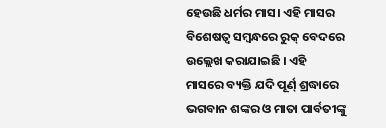ହେଉଛି ଧର୍ମର ମାସ। ଏହି ମାସର ବିଶେଷତ୍ଵ ସମ୍ବନ୍ଧରେ ରୁକ୍ ବେଦରେ ଉଲ୍ଲେଖ କରାଯାଇଛି । ଏହି ମାସରେ ବ୍ୟକ୍ତି ଯଦି ପୂର୍ଣ୍ ଶ୍ରଦ୍ଧାରେ ଭଗବାନ ଶଙ୍କର ଓ ମାତା ପାର୍ବତୀଙ୍କୁ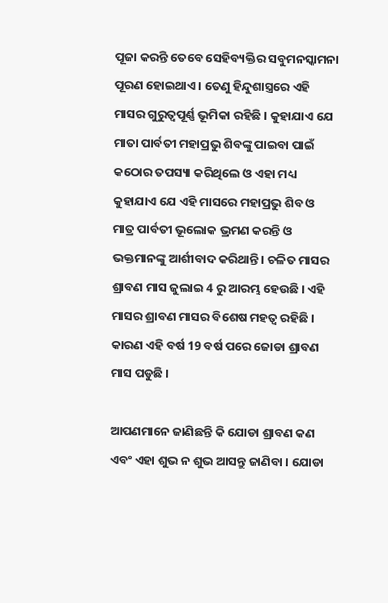ପୂଜା କରନ୍ତି ତେବେ ସେହିବ୍ୟକ୍ତିର ସବୁମନସ୍କାମନା ପୂରଣ ହୋଇଥାଏ । ତେଣୁ ହିନ୍ଦୁଶାସ୍ତ୍ରରେ ଏହି ମାସର ଗୁରୁତ୍ଵପୂର୍ଣ୍ଣ ଭୂମିକା ରହିଛି । କୁହାଯାଏ ଯେ ମାତା ପାର୍ବତୀ ମହାପ୍ରଭୁ ଶିବଙ୍କୁ ପାଇବା ପାଇଁ କଠୋର ତପସ୍ୟା କରିଥିଲେ ଓ ଏହା ମଧ୍ୟ କୁହାଯାଏ ଯେ ଏହି ମାସରେ ମହାପ୍ରଭୁ ଶିବ ଓ ମାତ୍ର ପାର୍ବତୀ ଭୂଲୋକ ଭ୍ରମଣ କରନ୍ତି ଓ ଭକ୍ତମାନଙ୍କୁ ଆର୍ଶୀବାଦ କରିଥାନ୍ତି । ଚଳିତ ମାସର ଶ୍ରାବଣ ମାସ ଜୁଲାଇ 4 ରୁ ଆରମ୍ଭ ହେଉଛି । ଏହି ମାସର ଶ୍ରାବଣ ମାସର ବିଶେଷ ମହତ୍ଵ ରହିଛି । କାରଣ ଏହି ବର୍ଷ 19 ବର୍ଷ ପରେ ଜୋଡା ଶ୍ରାବଣ ମାସ ପଡୁଛି ।

ଆପଣମାନେ ଜାଣିଛନ୍ତି କି ଯୋଡା ଶ୍ରାବଣ କଣ ଏବଂ ଏହା ଶୁଭ ନ ଶୁଭ ଆସନ୍ତୁ ଜାଣିବା । ଯୋଡା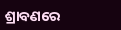ଶ୍ରାବଣରେ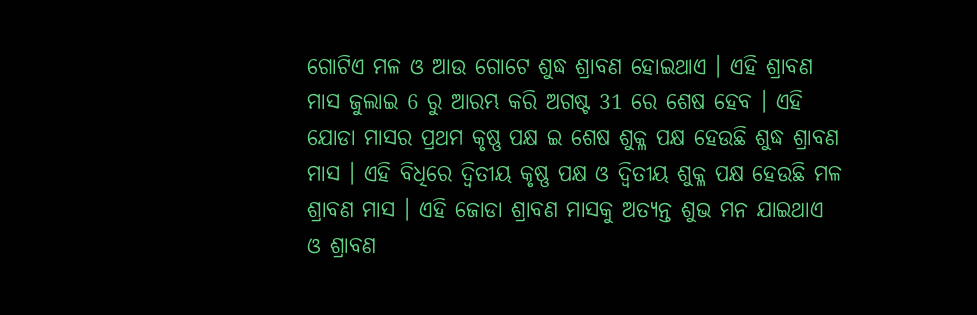ଗୋଟିଏ ମଳ ଓ ଆଉ ଗୋଟେ ଶୁଦ୍ଧ ଶ୍ରାବଣ ହୋଇଥାଏ । ଏହି ଶ୍ରାବଣ ମାସ ଜୁଲାଇ 6 ରୁ ଆରମ୍ଭ କରି ଅଗଷ୍ଟ 31 ରେ ଶେଷ ହେବ । ଏହି ଯୋଡା ମାସର ପ୍ରଥମ କୃଷ୍ଣ ପକ୍ଷ ଇ ଶେଷ ଶୁକ୍ଳ ପକ୍ଷ ହେଉଛି ଶୁଦ୍ଧ ଶ୍ରାବଣ ମାସ । ଏହି ବିଧିରେ ଦ୍ଵିତୀୟ କୃଷ୍ଣ ପକ୍ଷ ଓ ଦ୍ଵିତୀୟ ଶୁକ୍ଳ ପକ୍ଷ ହେଉଛି ମଳ ଶ୍ରାବଣ ମାସ । ଏହି ଜୋଡା ଶ୍ରାବଣ ମାସକୁ ଅତ୍ୟନ୍ତ ଶୁଭ ମନ ଯାଇଥାଏ ଓ ଶ୍ରାବଣ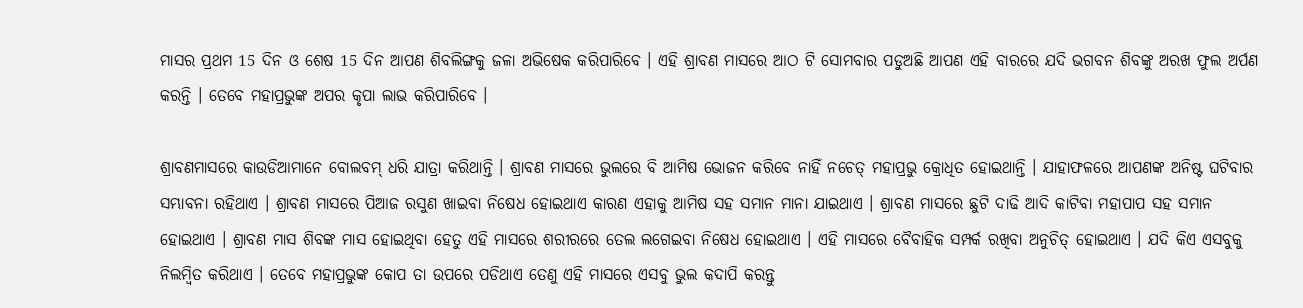ମାସର ପ୍ରଥମ 15 ଦିନ ଓ ଶେଷ 15 ଦିନ ଆପଣ ଶିବଲିଙ୍ଗକୁ ଜଳା ଅଭିଷେକ କରିପାରିବେ । ଏହି ଶ୍ରାବଣ ମାସରେ ଆଠ ଟି ସୋମବାର ପଡୁଅଛି ଆପଣ ଏହି ବାରରେ ଯଦି ଭଗବନ ଶିବଙ୍କୁ ଅରଖ ଫୁଲ ଅର୍ପଣ କରନ୍ତି । ତେବେ ମହାପ୍ରଭୁଙ୍କ ଅପର କୃପା ଲାଭ କରିପାରିବେ ।

ଶ୍ରାବଣମାସରେ କାଉଡିଆମାନେ ବୋଲବମ୍ ଧରି ଯାତ୍ରା କରିଥାନ୍ତି । ଶ୍ରାବଣ ମାସରେ ଭୁଲରେ ବି ଆମିଷ ଭୋଜନ କରିବେ ନାହିଁ ନଚେତ୍ ମହାପ୍ରଭୁ କ୍ରୋଧିତ ହୋଇଥାନ୍ତି । ଯାହାଫଳରେ ଆପଣଙ୍କ ଅନିଷ୍ଟ ଘଟିବାର ସମ୍ଭାବନା ରହିଥାଏ । ଶ୍ରାବଣ ମାସରେ ପିଆଜ ରସୁଣ ଖାଇବା ନିଷେଧ ହୋଇଥାଏ କାରଣ ଏହାକୁ ଆମିଷ ସହ ସମାନ ମାନା ଯାଇଥାଏ । ଶ୍ରାବଣ ମାସରେ ଛୁଟି ଦାଢି ଆଦି କାଟିବା ମହାପାପ ସହ ସମାନ ହୋଇଥାଏ । ଶ୍ରାବଣ ମାସ ଶିବଙ୍କ ମାସ ହୋଇଥିବା ହେତୁ ଏହି ମାସରେ ଶରୀରରେ ତେଲ ଲଗେଇବା ନିଷେଧ ହୋଇଥାଏ । ଏହି ମାସରେ ବୈବାହିକ ସମ୍ପର୍କ ରଖିବା ଅନୁଚିତ୍ ହୋଇଥାଏ । ଯଦି କିଏ ଏସବୁକୁ ନିଲମ୍ବିତ କରିଥାଏ । ତେବେ ମହାପ୍ରଭୁଙ୍କ କୋପ ତା ଉପରେ ପଡିଥାଏ ତେଣୁ ଏହି ମାସରେ ଏସବୁ ଭୁଲ କଦାପି କରନ୍ତୁ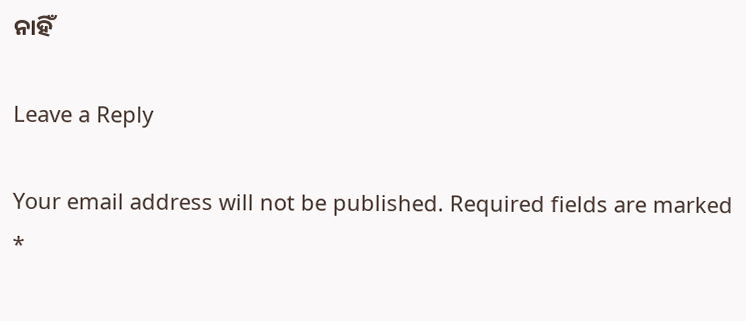ନାହିଁ

Leave a Reply

Your email address will not be published. Required fields are marked *